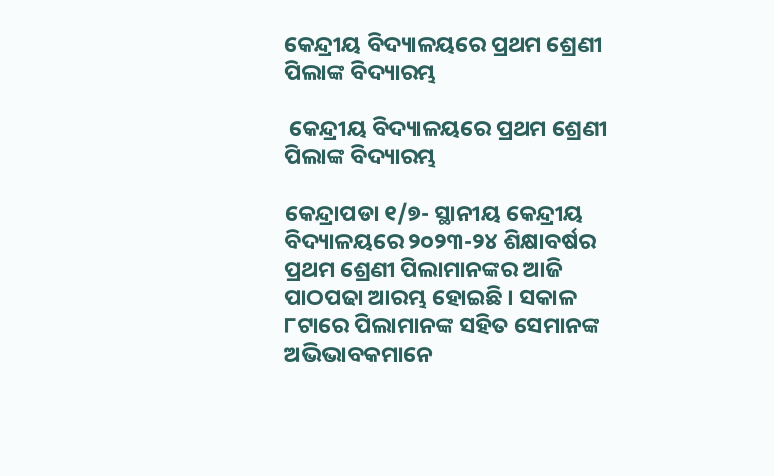କେନ୍ଦ୍ରୀୟ ବିଦ୍ୟାଳୟରେ ପ୍ରଥମ ଶ୍ରେଣୀ ପିଲାଙ୍କ ବିଦ୍ୟାରମ୍ଭ

 କେନ୍ଦ୍ରୀୟ ବିଦ୍ୟାଳୟରେ ପ୍ରଥମ ଶ୍ରେଣୀ ପିଲାଙ୍କ ବିଦ୍ୟାରମ୍ଭ

କେନ୍ଦ୍ରାପଡା ୧/୭- ସ୍ଥାନୀୟ କେନ୍ଦ୍ରୀୟ ବିଦ୍ୟାଳୟରେ ୨୦୨୩-୨୪ ଶିକ୍ଷାବର୍ଷର ପ୍ରଥମ ଶ୍ରେଣୀ ପିଲାମାନଙ୍କର ଆଜି ପାଠପଢା ଆରମ୍ଭ ହୋଇଛି । ସକାଳ ୮ଟାରେ ପିଲାମାନଙ୍କ ସହିତ ସେମାନଙ୍କ ଅଭିଭାବକମାନେ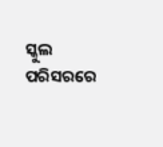ସ୍କୁଲ ପରିସରରେ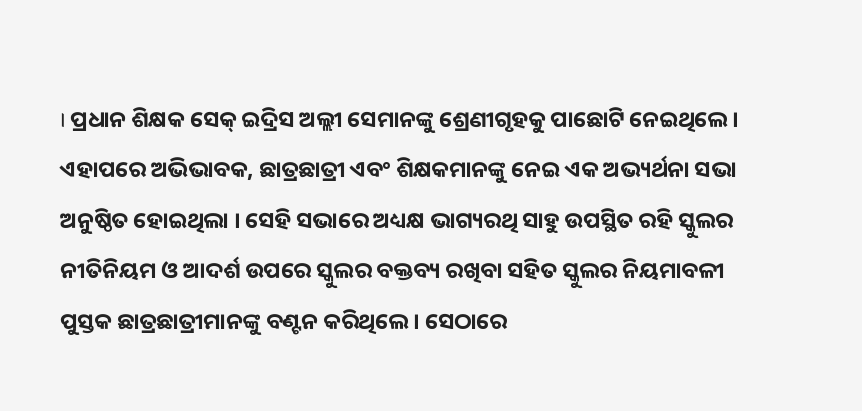। ପ୍ରଧାନ ଶିକ୍ଷକ ସେକ୍ ଇଦ୍ରିସ ଅଲ୍ଲୀ ସେମାନଙ୍କୁ ଶ୍ରେଣୀଗୃହକୁ ପାଛୋଟି ନେଇଥିଲେ । ଏହାପରେ ଅଭିଭାବକ, ଛାତ୍ରଛାତ୍ରୀ ଏବଂ ଶିକ୍ଷକମାନଙ୍କୁ ନେଇ ଏକ ଅଭ୍ୟର୍ଥନା ସଭା ଅନୁଷ୍ଠିତ ହୋଇଥିଲା । ସେହି ସଭାରେ ଅଧ୍ୟକ୍ଷ ଭାଗ୍ୟରଥି ସାହୁ ଉପସ୍ଥିତ ରହି ସ୍କୁଲର ନୀତିନିୟମ ଓ ଆଦର୍ଶ ଉପରେ ସ୍କୁଲର ବକ୍ତବ୍ୟ ରଖିବା ସହିତ ସ୍କୁଲର ନିୟମାବଳୀ ପୁସ୍ତକ ଛାତ୍ରଛାତ୍ରୀମାନଙ୍କୁ ବଣ୍ଟନ କରିଥିଲେ । ସେଠାରେ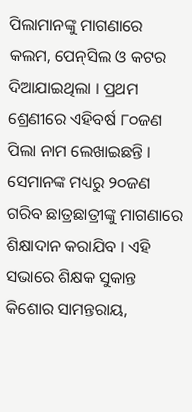ପିଲାମାନଙ୍କୁ ମାଗଣାରେ କଲମ, ପେନ୍‌ସିଲ ଓ କଟର ଦିଆଯାଇଥିଲା । ପ୍ରଥମ ଶ୍ରେଣୀରେ ଏହିବର୍ଷ ୮୦ଜଣ ପିଲା ନାମ ଲେଖାଇଛନ୍ତି । ସେମାନଙ୍କ ମଧ୍ୟରୁ ୨୦ଜଣ ଗରିବ ଛାତ୍ରଛାତ୍ରୀଙ୍କୁ ମାଗଣାରେ ଶିକ୍ଷାଦାନ କରାଯିବ । ଏହି ସଭାରେ ଶିକ୍ଷକ ସୁକାନ୍ତ କିଶୋର ସାମନ୍ତରାୟ,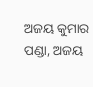ଅଜୟ କୁମାର ପଣ୍ଡା, ଅଜୟ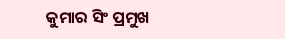କୁମାର ସିଂ ପ୍ରମୁଖ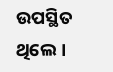ଉପସ୍ଥିତ ଥିଲେ ।